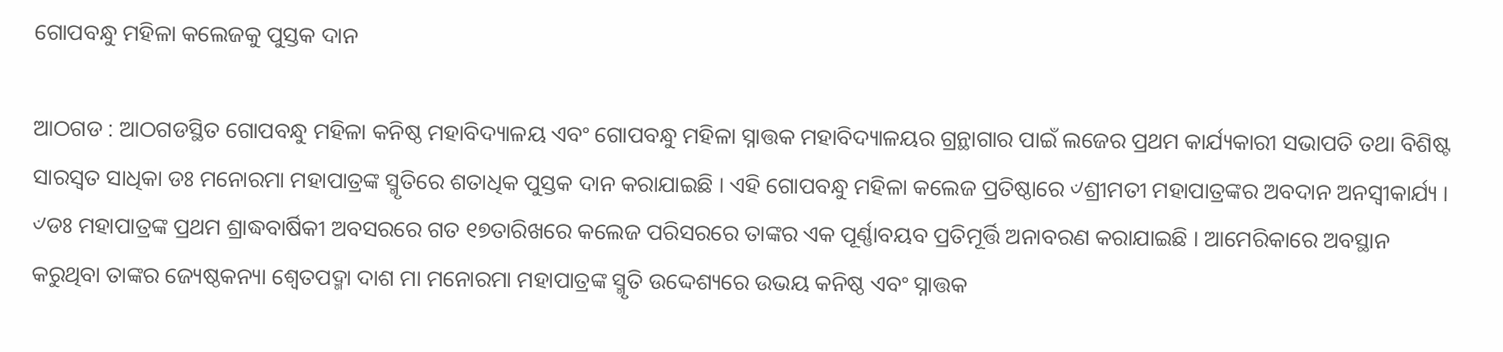ଗୋପବନ୍ଧୁ ମହିଳା କଲେଜକୁ ପୁସ୍ତକ ଦାନ

ଆଠଗଡ : ଆଠଗଡସ୍ଥିତ ଗୋପବନ୍ଧୁ ମହିଳା କନିଷ୍ଠ ମହାବିଦ୍ୟାଳୟ ଏବଂ ଗୋପବନ୍ଧୁ ମହିଳା ସ୍ନାତ୍ତକ ମହାବିଦ୍ୟାଳୟର ଗ୍ରନ୍ଥାଗାର ପାଇଁ ଲଜେର ପ୍ରଥମ କାର୍ଯ୍ୟକାରୀ ସଭାପତି ତଥା ବିଶିଷ୍ଟ ସାରସ୍ୱତ ସାଧିକା ଡଃ ମନୋରମା ମହାପାତ୍ରଙ୍କ ସ୍ମୃତିରେ ଶତାଧିକ ପୁସ୍ତକ ଦାନ କରାଯାଇଛି । ଏହି ଗୋପବନ୍ଧୁ ମହିଳା କଲେଜ ପ୍ରତିଷ୍ଠାରେ ୰ଶ୍ରୀମତୀ ମହାପାତ୍ରଙ୍କର ଅବଦାନ ଅନସ୍ୱୀକାର୍ଯ୍ୟ । ୰ଡଃ ମହାପାତ୍ରଙ୍କ ପ୍ରଥମ ଶ୍ରାଦ୍ଧବାର୍ଷିକୀ ଅବସରରେ ଗତ ୧୭ତାରିଖରେ କଲେଜ ପରିସରରେ ତାଙ୍କର ଏକ ପୂର୍ଣ୍ଣାବୟବ ପ୍ରତିମୂର୍ତ୍ତି ଅନାବରଣ କରାଯାଇଛି । ଆମେରିକାରେ ଅବସ୍ଥାନ କରୁଥିବା ତାଙ୍କର ଜ୍ୟେଷ୍ଠକନ୍ୟା ଶ୍ୱେତପଦ୍ମା ଦାଶ ମା ମନୋରମା ମହାପାତ୍ରଙ୍କ ସ୍ମୃତି ଉଦ୍ଦେଶ୍ୟରେ ଉଭୟ କନିଷ୍ଠ ଏବଂ ସ୍ନାତ୍ତକ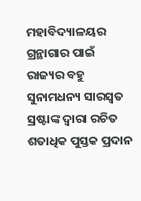ମହାବିଦ୍ୟାଳୟର ଗ୍ରନ୍ଥାଗାର ପାଇଁ ରାଜ୍ୟର ବହୁ ସୁନାମଧନ୍ୟ ସାରସ୍ୱତ ସ୍ରଷ୍ଟାଙ୍କ ଦ୍ୱାରା ରଚିତ ଶତାଧିକ ପୁସ୍ତକ ପ୍ରଦାନ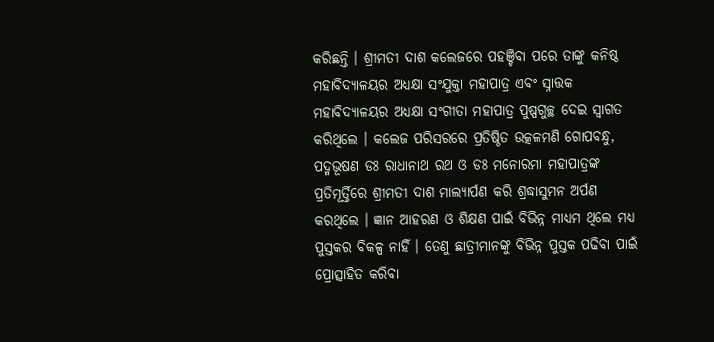କରିଛନ୍ତି । ଶ୍ରୀମତୀ ଦାଶ କଲେଜରେ ପହଞ୍ଚିବା ପରେ ତାଙ୍କୁ କନିଷ୍ଠ ମହାବିଦ୍ୟାଳୟର ଅଧ୍ୟକ୍ଷା ସଂଯୁକ୍ତା ମହାପାତ୍ର ଏବଂ ସ୍ନାତ୍ତକ ମହାବିଦ୍ୟାଳୟର ଅଧ୍ୟକ୍ଷା ସଂଗୀତା ମହାପାତ୍ର ପୁଷ୍ପଗୁଚ୍ଛ ଦେଇ ସ୍ୱାଗତ କରିଥିଲେ । କଲେଜ ପରିସରରେ ପ୍ରତିଷ୍ଠିତ ଉତ୍କଳମଣି ଗୋପବନ୍ଧୁ, ପଦ୍ମଭୂଷଣ ଡଃ ରାଧାନାଥ ରଥ ଓ ଡଃ ମନୋରମା ମହାପାତ୍ରଙ୍କ ପ୍ରତିମୂର୍ତ୍ତିରେ ଶ୍ରୀମତୀ ଦାଶ ମାଲ୍ୟାର୍ପଣ କରି ଶ୍ରଦ୍ଧାସୁମନ ଅର୍ପଣ କରଥିଲେ । ଜ୍ଞାନ ଆହରଣ ଓ ଶିକ୍ଷଣ ପାଇଁ ବିଭିନ୍ନ ମାଧ୍ୟମ ଥିଲେ ମଧ୍ୟ ପୁସ୍ତକର ବିକଳ୍ପ ନାହିଁ । ତେଣୁ ଛାତ୍ରୀମାନଙ୍କୁ ବିଭିନ୍ନ ପୁସ୍ତକ ପଢିବା ପାଇଁ ପ୍ରୋତ୍ସାହିତ କରିବା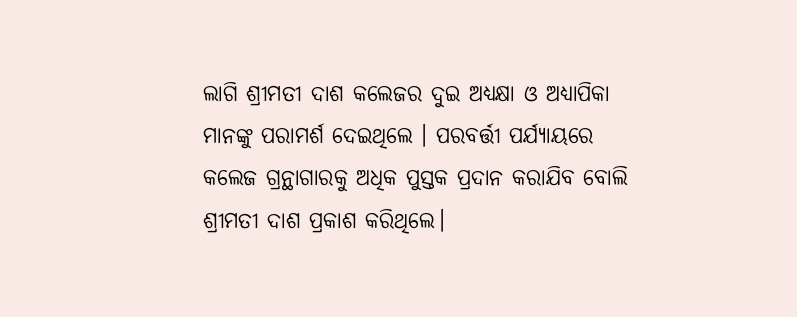ଲାଗି ଶ୍ରୀମତୀ ଦାଶ କଲେଜର ଦୁଇ ଅଧ୍ୟକ୍ଷା ଓ ଅଧ୍ୟାପିକା ମାନଙ୍କୁ ପରାମର୍ଶ ଦେଇଥିଲେ । ପରବର୍ତ୍ତୀ ପର୍ଯ୍ୟାୟରେ କଲେଜ ଗ୍ରନ୍ଥାଗାରକୁ ଅଧିକ ପୁସ୍ତକ ପ୍ରଦାନ କରାଯିବ ବୋଲି ଶ୍ରୀମତୀ ଦାଶ ପ୍ରକାଶ କରିଥିଲେ।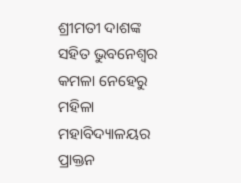ଶ୍ରୀମତୀ ଦାଶଙ୍କ ସହିତ ଭୁବନେଶ୍ୱର କମଳା ନେହେରୁ ମହିଳା ମହାବିଦ୍ୟାଳୟର ପ୍ରାକ୍ତନ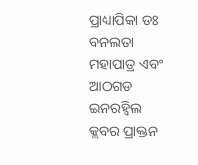ପ୍ରାଧ୍ୟାପିକା ଡଃ ବନଲତା ମହାପାତ୍ର ଏବଂ ଆଠଗଡ ଇନରହ୍ୱିଲ କ୍ଲବର ପ୍ରାକ୍ତନ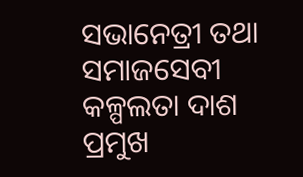ସଭାନେତ୍ରୀ ତଥା ସମାଜସେବୀ କଳ୍ପଲତା ଦାଶ ପ୍ରମୁଖ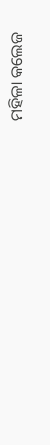ମହିଳା କଲେଜ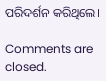ପରିଦର୍ଶନ କରିଥିଲେ।

Comments are closed.